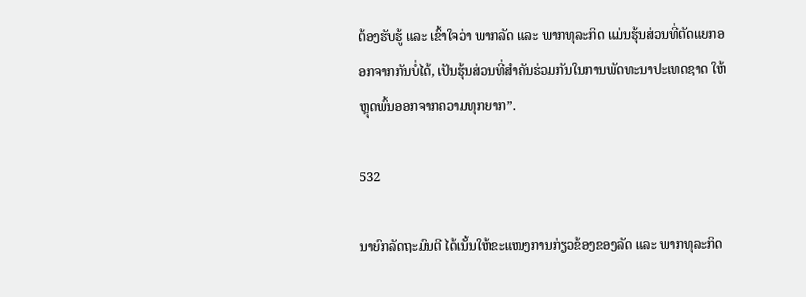ຕ້ອງຮັບຮູ້ ແລະ ເຂົ້າໃຈວ່າ ພາກລັດ ແລະ ພາກທຸລະກິດ ແມ່ນຮຸ້ນສ່ວນທີ່ຕັດແຍກອອກຈາກກັນບໍ່ໄດ້, ເປັນຮຸ້ນສ່ວນທີ່ສຳຄັນຮ່ວມກັນໃນການພັດທະນາປະເທດຊາດ ໃຫ້ຫຼຸດພົ້ນອອກຈາກຄວາມທຸກຍາກ”.

532

ນາຍົກລັດຖະມົນຕີ ໄດ້ເນັ້ນໃຫ້ຂະແໜງການກ່ຽວຂ້ອງຂອງລັດ ແລະ ພາກທຸລະກິດ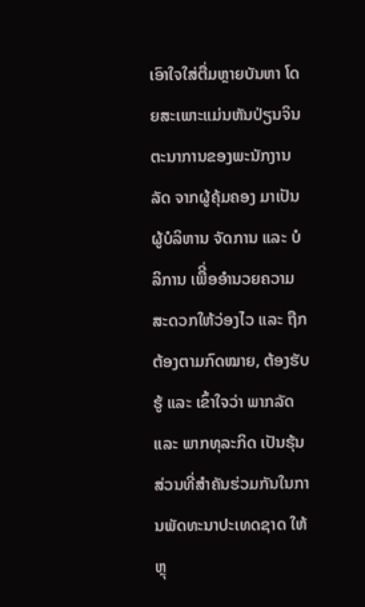ເອົາໃຈໃສ່ຕື່ມຫຼາຍບັນຫາ ໂດຍສະເພາະແມ່ນຫັນປ່ຽນຈິນຕະນາການຂອງພະນັກງານລັດ ຈາກຜູ້ຄຸ້ມຄອງ ມາເປັນຜູ້ບໍລິຫານ ຈັດການ ແລະ ບໍລິການ ເພືີ່ອອໍານວຍຄວາມສະດວກໃຫ້ວ່ອງໄວ ແລະ ຖືກຕ້ອງຕາມກົດໝາຍ, ຕ້ອງຮັບຮູ້ ແລະ ເຂົ້າໃຈວ່າ ພາກລັດ ແລະ ພາກທຸລະກິດ ເປັນຮຸ້ນສ່ວນທີ່ສຳຄັນຮ່ວມກັນໃນການພັດທະນາປະເທດຊາດ ໃຫ້ຫຼຸ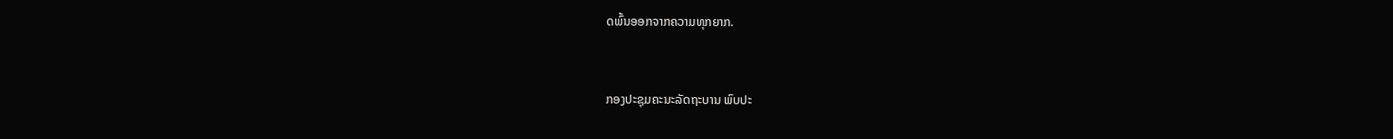ດພົ້ນອອກຈາກຄວາມທຸກຍາກ.


ກອງປະຊຸມຄະນະລັດຖະບານ ພົບປະ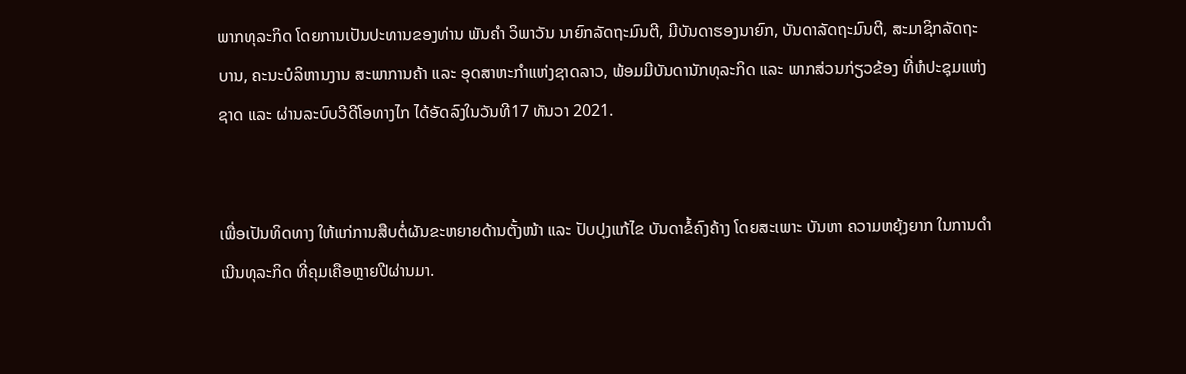ພາກທຸລະກິດ ໂດຍການເປັນປະທານຂອງທ່ານ ພັນຄຳ ວິພາວັນ ນາຍົກລັດຖະມົນຕີ, ມີບັນດາຮອງນາຍົກ, ບັນດາລັດຖະມົນຕີ, ສະມາຊິກລັດຖະບານ, ຄະນະບໍລິຫານງານ ສະພາການຄ້າ ແລະ ອຸດສາຫະກຳແຫ່ງຊາດລາວ, ພ້ອມມີບັນດານັກທຸລະກິດ ແລະ ພາກສ່ວນກ່ຽວຂ້ອງ ທີ່ຫໍປະຊຸມແຫ່ງຊາດ ແລະ ຜ່ານລະບົບວີດີໂອທາງໄກ ໄດ້ອັດລົງໃນວັນທີ17 ທັນວາ 2021.


ເພື່ອເປັນທິດທາງ ໃຫ້ແກ່ການສືບຕໍ່ຜັນຂະຫຍາຍດ້ານຕັ້ງໜ້າ ແລະ ປັບປຸງແກ້ໄຂ ບັນດາຂໍ້ຄົງຄ້າງ ໂດຍສະເພາະ ບັນຫາ ຄວາມຫຍຸ້ງຍາກ ໃນການດຳເນີນທຸລະກິດ ທີ່ຄຸມເຄືອຫຼາຍປີຜ່ານມາ.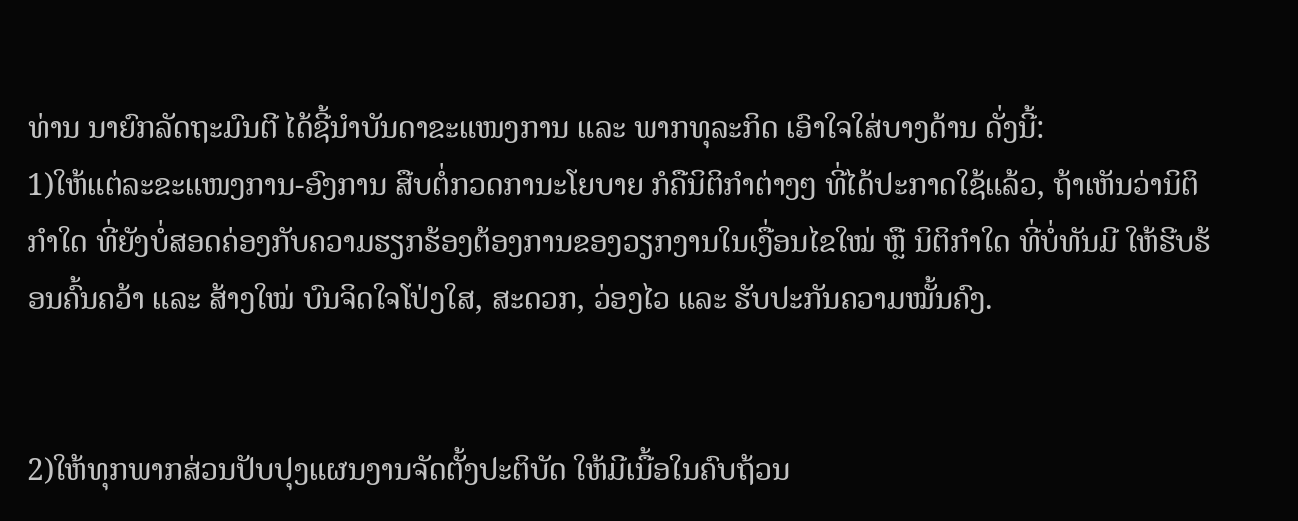ທ່ານ ນາຍົກລັດຖະມົນຕີ ໄດ້ຊີ້ນຳບັນດາຂະແໜງການ ແລະ ພາກທຸລະກິດ ເອົາໃຈໃສ່ບາງດ້ານ ດັ່ງນີ້:
1)ໃຫ້ແຕ່ລະຂະແໜງການ-ອົງການ ສືບຕໍ່ກວດການະໂຍບາຍ ກໍຄືນິຕິກຳຕ່າງໆ ທີ່ໄດ້ປະກາດໃຊ້ແລ້ວ, ຖ້າເຫັນວ່ານິຕິກຳໃດ ທີ່ຍັງບໍ່ສອດຄ່ອງກັບຄວາມຮຽກຮ້ອງຕ້ອງການຂອງວຽກງານໃນເງື່ອນໄຂໃໝ່ ຫຼື ນິຕິກຳໃດ ທີ່ບໍ່ທັນມີ ໃຫ້ຮີບຮ້ອນຄົ້ນຄວ້າ ແລະ ສ້າງໃໝ່ ບົນຈິດໃຈໂປ່ງໃສ, ສະດວກ, ວ່ອງໄວ ແລະ ຮັບປະກັນຄວາມໝັ້ນຄົງ.


2)ໃຫ້ທຸກພາກສ່ວນປັບປຸງແຜນງານຈັດຕັ້ງປະຕິບັດ ໃຫ້ມີເນື້ອໃນຄົບຖ້ວນ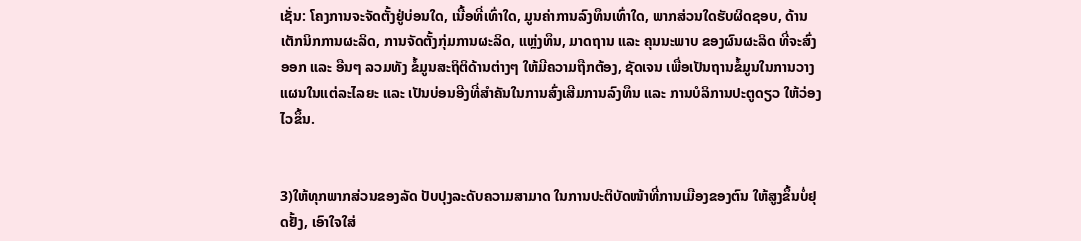ເຊັ່ນ: ໂຄງການຈະຈັດຕັ້ງຢູ່ບ່ອນໃດ, ເນື້ອທີ່ເທົ່າໃດ, ມູນຄ່າການລົງທຶນເທົ່າໃດ, ພາກສ່ວນໃດຮັບຜິດຊອບ, ດ້ານເຕັກນິກການຜະລິດ, ການຈັດຕັ້ງກຸ່ມການຜະລິດ, ແຫຼ່ງທຶນ, ມາດຖານ ແລະ ຄຸນນະພາບ ຂອງຜົນຜະລິດ ທີ່ຈະສົ່ງອອກ ແລະ ອືນໆ ລວມທັງ ຂໍ້ມູນສະຖິຕິດ້ານຕ່າງໆ ໃຫ້ມີຄວາມຖືກຕ້ອງ, ຊັດເຈນ ເພື່ອເປັນຖານຂໍ້ມູນໃນການວາງແຜນໃນແຕ່ລະໄລຍະ ແລະ ເປັນບ່ອນອີງທີ່ສໍາຄັນໃນການສົ່ງເສີມການລົງທຶນ ແລະ ການບໍລິການປະຕູດຽວ ໃຫ້ວ່ອງໄວຂຶ້ນ.


3)ໃຫ້ທຸກພາກສ່ວນຂອງລັດ ປັບປຸງລະດັບຄວາມສາມາດ ໃນການປະຕິບັດໜ້າທີ່ການເມືອງຂອງຕົນ ໃຫ້ສູງຂຶ້ນບໍ່ຢຸດຢັ້ງ, ເອົາໃຈໃສ່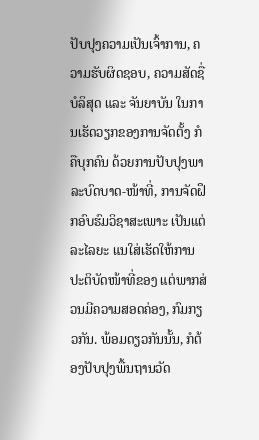ປັບປຸງຄວາມເປັນເຈົ້າການ, ຄວາມຮັບຜິດຊອບ, ຄວາມສັດຊື່ ບໍລິສຸດ ແລະ ຈັນຍາບັນ ໃນການເຮັດວຽກຂອງການຈັດຕັ້ງ ກໍຄືບຸກຄົນ ດ້ວຍການປັບປຸງພາລະບົດບາດ-ໜ້າທີ່, ການຈັດຝຶກອົບຮົມວິຊາສະເພາະ ເປັນແຕ່ລະໄລຍະ ແນໃສ່ເຮັດໃຫ້ການປະຕິບັດໜ້າທີ່ຂອງ ແຕ່ພາກສ່ວນມີຄວາມສອດຄ່ອງ, ກົມກຽວກັນ. ພ້ອມດຽວກັນນັ້ນ, ກໍຕ້ອງປັບປຸງພື້ນຖານວັດ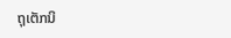ຖຸເຕັກນິ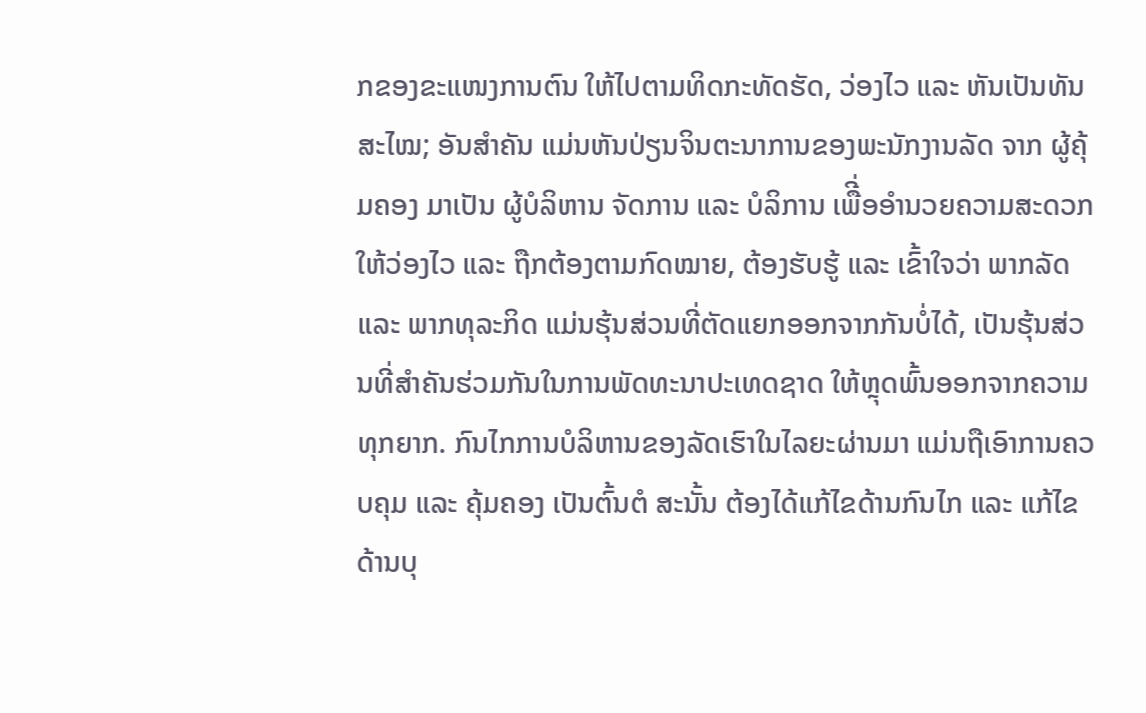ກຂອງຂະແໜງການຕົນ ໃຫ້ໄປຕາມທິດກະທັດຮັດ, ວ່ອງໄວ ແລະ ຫັນເປັນທັນສະໄໝ; ອັນສຳຄັນ ແມ່ນຫັນປ່ຽນຈິນຕະນາການຂອງພະນັກງານລັດ ຈາກ ຜູ້ຄຸ້ມຄອງ ມາເປັນ ຜູ້ບໍລິຫານ ຈັດການ ແລະ ບໍລິການ ເພືີ່ອອໍານວຍຄວາມສະດວກໃຫ້ວ່ອງໄວ ແລະ ຖືກຕ້ອງຕາມກົດໝາຍ, ຕ້ອງຮັບຮູ້ ແລະ ເຂົ້າໃຈວ່າ ພາກລັດ ແລະ ພາກທຸລະກິດ ແມ່ນຮຸ້ນສ່ວນທີ່ຕັດແຍກອອກຈາກກັນບໍ່ໄດ້, ເປັນຮຸ້ນສ່ວນທີ່ສຳຄັນຮ່ວມກັນໃນການພັດທະນາປະເທດຊາດ ໃຫ້ຫຼຸດພົ້ນອອກຈາກຄວາມທຸກຍາກ. ກົນໄກການບໍລິຫານຂອງລັດເຮົາໃນໄລຍະຜ່ານມາ ແມ່ນຖືເອົາການຄວບຄຸມ ແລະ ຄຸ້ມຄອງ ເປັນຕົ້ນຕໍ ສະນັ້ນ ຕ້ອງໄດ້ແກ້ໄຂດ້ານກົນໄກ ແລະ ແກ້ໄຂດ້ານບຸ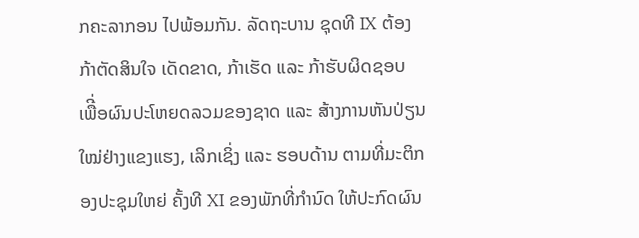ກຄະລາກອນ ໄປພ້ອມກັນ. ລັດຖະບານ ຊຸດທີ IX ຕ້ອງກ້າຕັດສິນໃຈ ເດັດຂາດ, ກ້າເຮັດ ແລະ ກ້າຮັບຜິດຊອບ ເພືີ່ອຜົນປະໂຫຍດລວມຂອງຊາດ ແລະ ສ້າງການຫັນປ່ຽນໃໝ່ຢ່າງແຂງແຮງ, ເລິກເຊິ່ງ ແລະ ຮອບດ້ານ ຕາມທີ່ມະຕິກອງປະຊຸມໃຫຍ່ ຄັ້ງທີ XI ຂອງພັກທີ່ກໍານົດ ໃຫ້ປະກົດຜົນ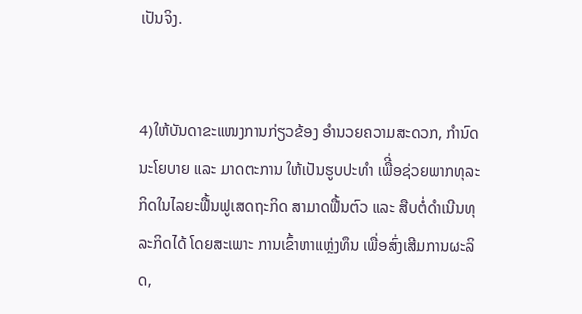ເປັນຈິງ.


4)ໃຫ້ບັນດາຂະແໜງການກ່ຽວຂ້ອງ ອໍານວຍຄວາມສະດວກ, ກໍານົດນະໂຍບາຍ ແລະ ມາດຕະການ ໃຫ້ເປັນຮູບປະທຳ ເພືີ່ອຊ່ວຍພາກທຸລະກິດໃນໄລຍະຟື້ນຟູເສດຖະກິດ ສາມາດຟື້ນຕົວ ແລະ ສືບຕໍ່ດຳເນີນທຸລະກິດໄດ້ ໂດຍສະເພາະ ການເຂົ້າຫາແຫຼ່ງທຶນ ເພື່ອສົ່ງເສີມການຜະລິດ,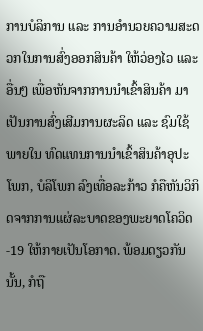ການບໍລິການ ແລະ ການອໍານວຍຄວາມສະດວກໃນການສົ່ງອອກສິນຄ້າ ໃຫ້ວ່ອງໄວ ແລະ ອື່ນໆ ເພື່ອຫັນຈາກການນໍາເຂົ້າສິນຄ້າ ມາເປັນການສົ່ງເສີມການຜະລິດ ແລະ ຊົມໃຊ້ພາຍໃນ ທົດແທນການນໍາເຂົ້າສິນຄ້າອຸປະໂພກ, ບໍລິໂພກ ລົງເທື່ອລະກ້າວ ກໍຄືຫັນວິກິດຈາກການແຜ່ລະບາດຂອງພະຍາດໂຄວິດ-19 ໃຫ້ກາຍເປັນໂອກາດ. ພ້ອມດຽວກັນນັ້ນ, ກໍຖື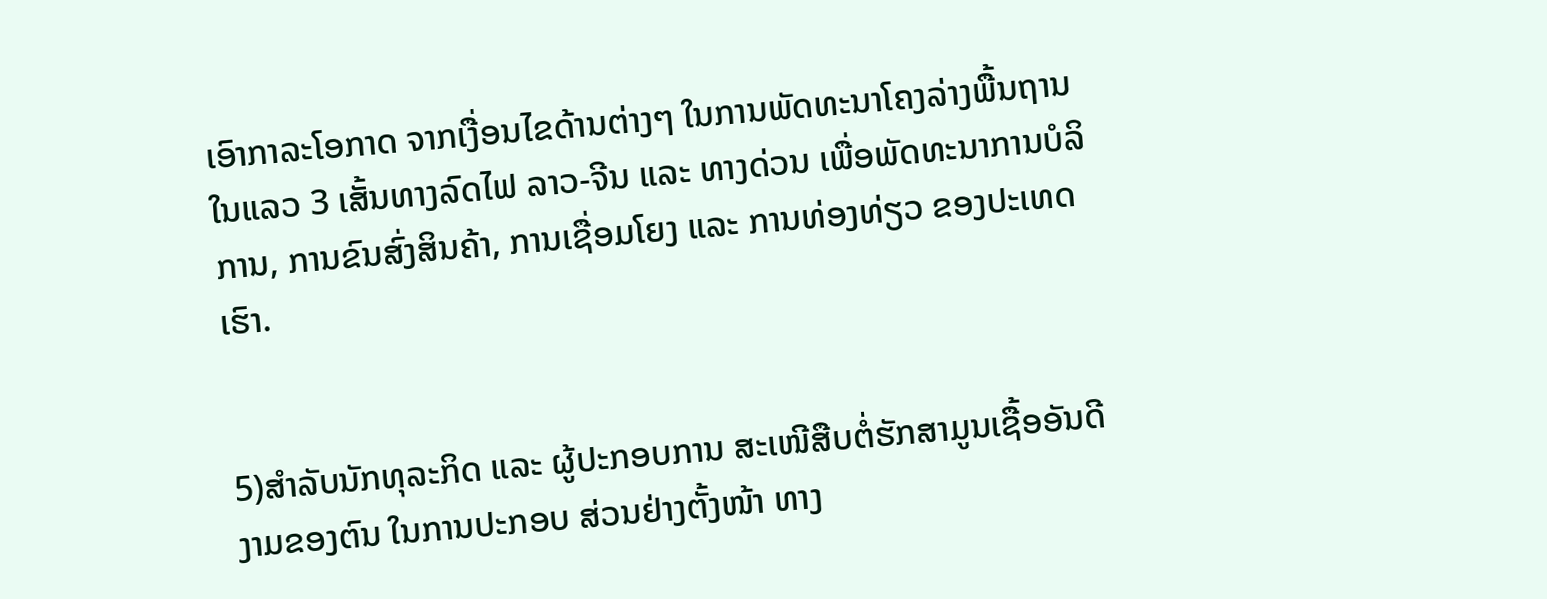ເອົາກາລະໂອກາດ ຈາກເງື່ອນໄຂດ້ານຕ່າງໆ ໃນການພັດທະນາໂຄງລ່າງພື້ນຖານ ໃນແລວ 3 ເສັ້ນທາງລົດໄຟ ລາວ-ຈີນ ແລະ ທາງດ່ວນ ເພື່ອພັດທະນາການບໍລິການ, ການຂົນສົ່ງສິນຄ້າ, ການເຊື່ອມໂຍງ ແລະ ການທ່ອງທ່ຽວ ຂອງປະເທດເຮົາ.


5)ສໍາລັບນັກທຸລະກິດ ແລະ ຜູ້ປະກອບການ ສະເໜີສືບຕໍ່ຮັກສາມູນເຊື້ອອັນດີງາມຂອງຕົນ ໃນການປະກອບ ສ່ວນຢ່າງຕັ້ງໜ້າ ທາງ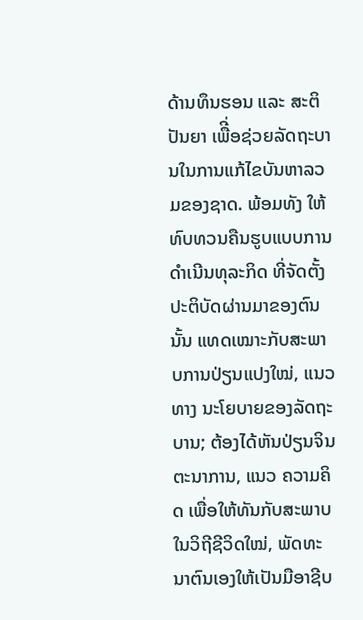ດ້ານທຶນຮອນ ແລະ ສະຕິປັນຍາ ເພືີ່ອຊ່ວຍລັດຖະບານໃນການແກ້ໄຂບັນຫາລວມຂອງຊາດ. ພ້ອມທັງ ໃຫ້ທົບທວນຄືນຮູບແບບການດໍາເນີນທຸລະກິດ ທີ່ຈັດຕັ້ງປະຕິບັດຜ່ານມາຂອງຕົນນັ້ນ ແທດເໝາະກັບສະພາບການປ່ຽນແປງໃໝ່, ແນວທາງ ນະໂຍບາຍຂອງລັດຖະບານ; ຕ້ອງໄດ້ຫັນປ່ຽນຈິນຕະນາການ, ແນວ ຄວາມຄິດ ເພື່ອໃຫ້ທັນກັບສະພາບໃນວິຖີຊີວິດໃໝ່, ພັດທະນາຕົນເອງໃຫ້ເປັນມືອາຊີບ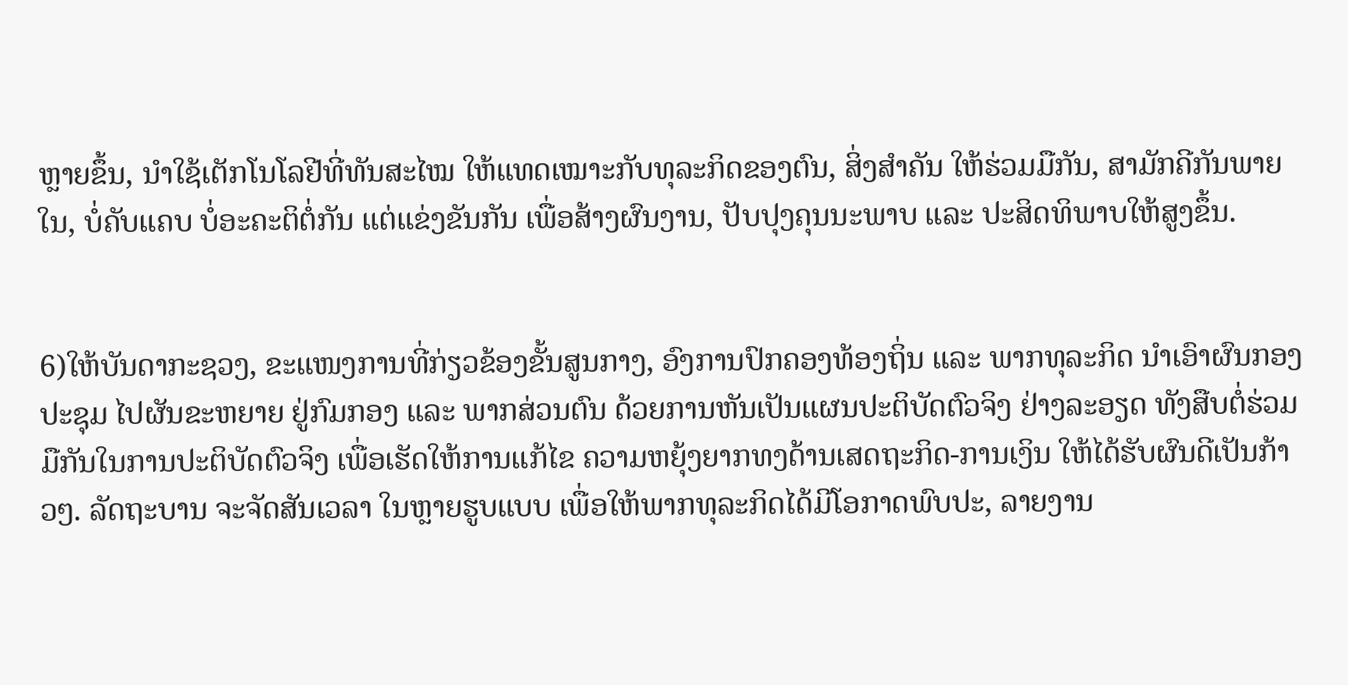ຫຼາຍຂຶ້ນ, ນໍາໃຊ້ເຕັກໂນໂລຢີທີ່ທັນສະໄໝ ໃຫ້ແທດເໝາະກັບທຸລະກິດຂອງຕົນ, ສິ່ງສຳຄັນ ໃຫ້ຮ່ວມມືກັນ, ສາມັກຄີກັນພາຍໃນ, ບໍ່ຄັບແຄບ ບໍ່ອະຄະຕິຕໍ່ກັນ ແຕ່ແຂ່ງຂັນກັນ ເພື່ອສ້າງຜົນງານ, ປັບປຸງຄຸນນະພາບ ແລະ ປະສິດທິພາບໃຫ້ສູງຂຶ້ນ.


6)ໃຫ້ບັນດາກະຊວງ, ຂະແໜງການທີ່ກ່ຽວຂ້ອງຂັ້ນສູນກາງ, ອົງການປົກຄອງທ້ອງຖິ່ນ ແລະ ພາກທຸລະກິດ ນຳເອົາຜົນກອງປະຊຸມ ໄປຜັນຂະຫຍາຍ ຢູ່ກົມກອງ ແລະ ພາກສ່ວນຕົນ ດ້ວຍການຫັນເປັນແຜນປະຕິບັດຕົວຈິງ ຢ່າງລະອຽດ ທັງສືບຕໍ່ຮ່ວມມືກັນໃນການປະຕິບັດຕົວຈິງ ເພື່ອເຮັດໃຫ້ການແກ້ໄຂ ຄວາມຫຍຸ້ງຍາກທງດ້ານເສດຖະກິດ-ການເງິນ ໃຫ້ໄດ້ຮັບຜົນດີເປັນກ້າວໆ. ລັດຖະບານ ຈະຈັດສັນເວລາ ໃນຫຼາຍຮູບແບບ ເພື່ອໃຫ້ພາກທຸລະກິດໄດ້ມີໂອກາດພົບປະ, ລາຍງານ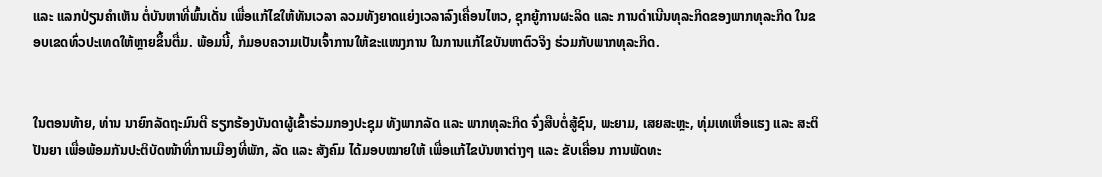ແລະ ແລກປ່ຽນຄຳເຫັນ ຕໍ່ບັນຫາທີ່ພົ້ນເດັ່ນ ເພື່ອແກ້ໄຂໃຫ້ທັນເວລາ ລວມທັງຍາດແຍ່ງເວລາລົງເຄື່ອນໄຫວ, ຊຸກຍູ້ການຜະລິດ ແລະ ການດຳເນີນທຸລະກິດຂອງພາກທຸລະກິດ ໃນຂອບເຂດທົ່ວປະເທດໃຫ້ຫຼາຍຂຶ້ນຕື່ມ. ພ້ອມນີ້, ກໍມອບຄວາມເປັນເຈົ້າການໃຫ້ຂະແໜງການ ໃນການແກ້ໄຂບັນຫາຕົວຈິງ ຮ່ວມກັບພາກທຸລະກິດ.


ໃນຕອນທ້າຍ, ທ່ານ ນາຍົກລັດຖະມົນຕີ ຮຽກຮ້ອງບັນດາຜູ້ເຂົ້າຮ່ວມກອງປະຊຸມ ທັງພາກລັດ ແລະ ພາກທຸລະກິດ ຈົ່ງສືບຕໍ່ສູ້ຊົນ, ພະຍາມ, ເສຍສະຫຼະ, ທຸ່ມເທເຫື່ອແຮງ ແລະ ສະຕິປັນຍາ ເພື່ອພ້ອມກັນປະຕິບັດໜ້າທີ່ການເມືອງທີ່ພັກ, ລັດ ແລະ ສັງຄົມ ໄດ້ມອບໝາຍໃຫ້ ເພື່ອແກ້ໄຂບັນຫາຕ່າງໆ ແລະ ຂັບເຄື່ອນ ການພັດທະ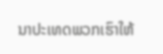ນາປະເທດພວກເຮົາໃຫ້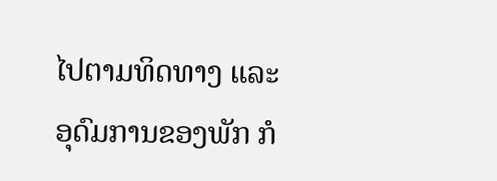ໄປຕາມທິດທາງ ແລະ ອຸດົມການຂອງພັກ ກໍ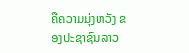ຄືຄວາມມຸ່ງຫວັງ ຂອງປະຊາຊົນລາວ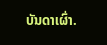ບັນດາເຜົ່າ.